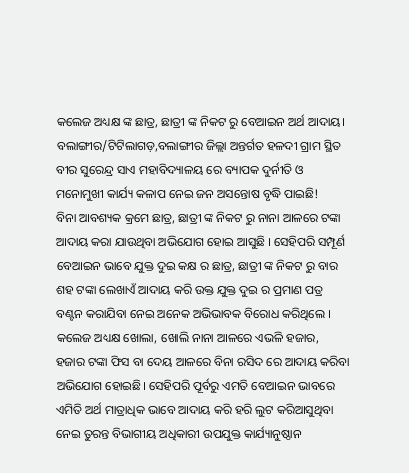କଲେଜ ଅଧ୍ୟକ୍ଷ ଙ୍କ ଛାତ୍ର, ଛାତ୍ରୀ ଙ୍କ ନିକଟ ରୁ ବେଆଇନ ଅର୍ଥ ଆଦାୟ।
ବଲାଙ୍ଗୀର/ଟିଟିଲାଗଡ଼,ବଲାଙ୍ଗୀର ଜିଲ୍ଲା ଅନ୍ତର୍ଗତ ହଳଦୀ ଗ୍ରାମ ସ୍ଥିତ ବୀର ସୁରେନ୍ଦ୍ର ସାଏ ମହାବିଦ୍ୟାଳୟ ରେ ବ୍ୟାପକ ଦୁର୍ନୀତି ଓ ମନୋମୁଖୀ କାର୍ଯ୍ୟ କଳାପ ନେଇ ଜନ ଅସନ୍ତୋଷ ବୃଦ୍ଧି ପାଇଛି!
ବିନା ଆବଶ୍ୟକ କ୍ରମେ ଛାତ୍ର, ଛାତ୍ରୀ ଙ୍କ ନିକଟ ରୁ ନାନା ଆଳରେ ଟଙ୍କା ଆଦାୟ କରା ଯାଉଥିବା ଅଭିଯୋଗ ହୋଇ ଆସୁଛି । ସେହିପରି ସମ୍ପୂର୍ଣ ବେଆଇନ ଭାବେ ଯୁକ୍ତ ଦୁଇ କକ୍ଷ ର ଛାତ୍ର, ଛାତ୍ରୀ ଙ୍କ ନିକଟ ରୁ ବାର ଶହ ଟଙ୍କା ଲେଖାଏଁ ଆଦାୟ କରି ଉକ୍ତ ଯୁକ୍ତ ଦୁଇ ର ପ୍ରମାଣ ପତ୍ର ବଣ୍ଟନ କରାଯିବା ନେଇ ଅନେକ ଅଭିଭାବକ ବିରୋଧ କରିଥିଲେ ।
କଲେଜ ଅଧ୍ୟକ୍ଷ ଖୋଲା, ଖୋଲି ନାନା ଆଳରେ ଏଭଳି ହଜାର, ହଜାର ଟଙ୍କା ଫିସ ବା ଦେୟ ଆଳରେ ବିନା ରସିଦ ରେ ଆଦାୟ କରିବା ଅଭିଯୋଗ ହୋଇଛି। ସେହିପରି ପୂର୍ବରୁ ଏମତି ବେଆଇନ ଭାବରେ ଏମିତି ଅର୍ଥ ମାତ୍ରାଧିକ ଭାବେ ଆଦାୟ କରି ହରି ଲୁଟ କରିଆସୁଥିବା ନେଇ ତୁରନ୍ତ ବିଭାଗୀୟ ଅଧିକାରୀ ଉପଯୁକ୍ତ କାର୍ଯ୍ୟାନୁଷ୍ଠାନ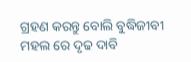ଗ୍ରହଣ କରନ୍ତୁ ବୋଲି ବୁଦ୍ଧିଜୀବୀ ମହଲ ରେ ଦୃଢ ଦାବି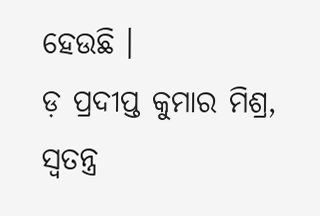ହେଉଛି ।
ଡ଼ ପ୍ରଦୀପ୍ତ କୁମାର ମିଶ୍ର, ସ୍ବତନ୍ତ୍ର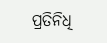ପ୍ରତିନିଧି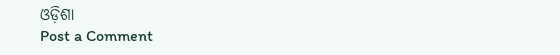ଓଡ଼ିଶା
Post a Comment